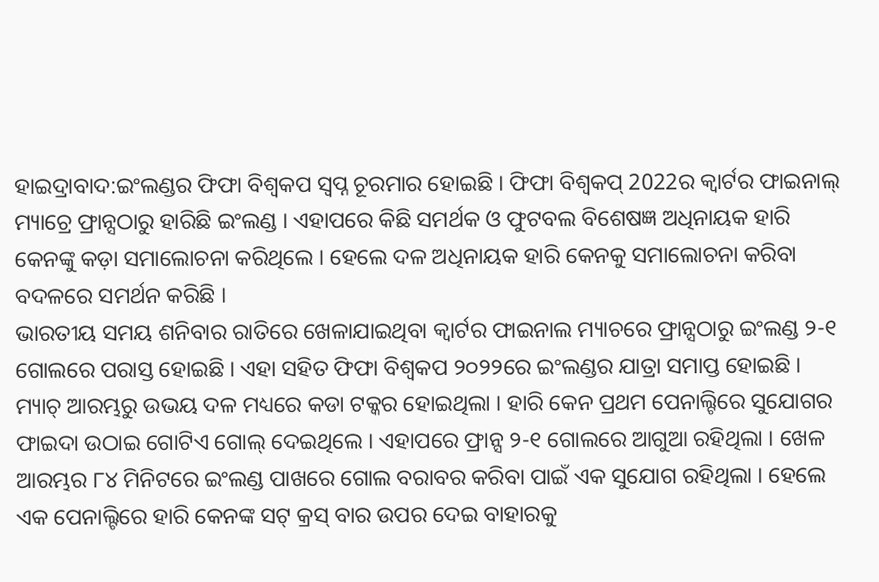ହାଇଦ୍ରାବାଦ:ଇଂଲଣ୍ଡର ଫିଫା ବିଶ୍ବକପ ସ୍ବପ୍ନ ଚୂରମାର ହୋଇଛି । ଫିଫା ବିଶ୍ବକପ୍ 2022ର କ୍ବାର୍ଟର ଫାଇନାଲ୍ ମ୍ୟାଚ୍ରେ ଫ୍ରାନ୍ସଠାରୁ ହାରିଛି ଇଂଲଣ୍ଡ । ଏହାପରେ କିଛି ସମର୍ଥକ ଓ ଫୁଟବଲ ବିଶେଷଜ୍ଞ ଅଧିନାୟକ ହାରି କେନଙ୍କୁ କଡ଼ା ସମାଲୋଚନା କରିଥିଲେ । ହେଲେ ଦଳ ଅଧିନାୟକ ହାରି କେନକୁ ସମାଲୋଚନା କରିବା ବଦଳରେ ସମର୍ଥନ କରିଛି ।
ଭାରତୀୟ ସମୟ ଶନିବାର ରାତିରେ ଖେଳାଯାଇଥିବା କ୍ବାର୍ଟର ଫାଇନାଲ ମ୍ୟାଚରେ ଫ୍ରାନ୍ସଠାରୁ ଇଂଲଣ୍ଡ ୨-୧ ଗୋଲରେ ପରାସ୍ତ ହୋଇଛି । ଏହା ସହିତ ଫିଫା ବିଶ୍ବକପ ୨୦୨୨ରେ ଇଂଲଣ୍ଡର ଯାତ୍ରା ସମାପ୍ତ ହୋଇଛି । ମ୍ୟାଚ୍ ଆରମ୍ଭରୁ ଉଭୟ ଦଳ ମଧ୍ୟରେ କଡା ଟକ୍କର ହୋଇଥିଲା । ହାରି କେନ ପ୍ରଥମ ପେନାଲ୍ଟିରେ ସୁଯୋଗର ଫାଇଦା ଉଠାଇ ଗୋଟିଏ ଗୋଲ୍ ଦେଇଥିଲେ । ଏହାପରେ ଫ୍ରାନ୍ସ ୨-୧ ଗୋଲରେ ଆଗୁଆ ରହିଥିଲା । ଖେଳ ଆରମ୍ଭର ୮୪ ମିନିଟରେ ଇଂଲଣ୍ଡ ପାଖରେ ଗୋଲ ବରାବର କରିବା ପାଇଁ ଏକ ସୁଯୋଗ ରହିଥିଲା । ହେଲେ ଏକ ପେନାଲ୍ଟିରେ ହାରି କେନଙ୍କ ସଟ୍ କ୍ରସ୍ ବାର ଉପର ଦେଇ ବାହାରକୁ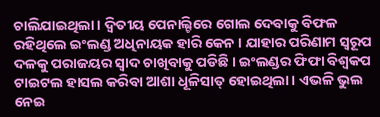ଚାଲିଯାଇଥିଲା । ଦ୍ବିତୀୟ ପେନାଲ୍ଟିରେ ଗୋଲ ଦେବାକୁ ବିଫଳ ରହିଥିଲେ ଇଂଲଣ୍ଡ ଅଧିନାୟକ ହାରି କେନ । ଯାହାର ପରିଣାମ ସ୍ବରୂପ ଦଳକୁ ପରାଜୟର ସ୍ବାଦ ଚାଖିବାକୁ ପଡିଛି । ଇଂଲଣ୍ଡର ଫିଫା ବିଶ୍ବକପ ଟାଇଟଲ ହାସଲ କରିବା ଆଶା ଧୂଳିସାତ୍ ହୋଇଥିଲା । ଏଭଳି ଭୁଲ ନେଇ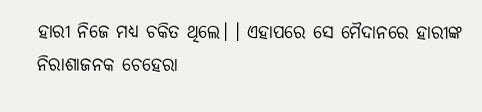ହାରୀ ନିଜେ ମଧ୍ୟ ଚକିତ ଥିଲେ। । ଏହାପରେ ସେ ମୈଦାନରେ ହାରୀଙ୍କ ନିରାଶାଜନକ ଚେହେରା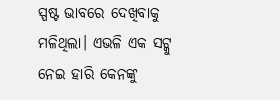ସ୍ପଷ୍ଟ ଭାବରେ ଦେଖିବାକୁ ମଳିଥିଲା। ଏଭଳି ଏକ ସଟ୍କୁ ନେଇ ହାରି କେନଙ୍କୁ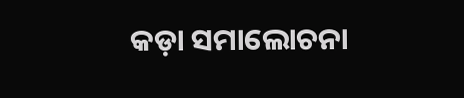କଡ଼ା ସମାଲୋଚନା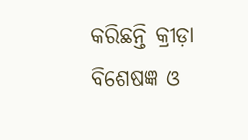କରିଛନ୍ତି କ୍ରୀଡ଼ା ବିଶେଷଜ୍ଞ ଓ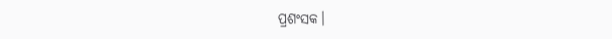ପ୍ରଶଂସକ।